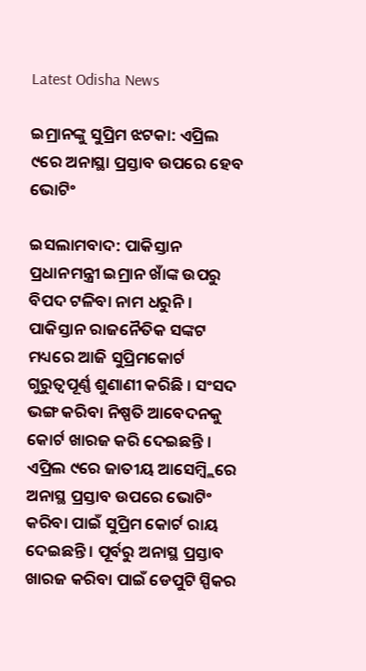Latest Odisha News

ଇମ୍ରାନଙ୍କୁ ସୁପ୍ରିମ ଝଟକା: ଏପ୍ରିଲ ୯ରେ ଅନାସ୍ଥା ପ୍ରସ୍ତାବ ଉପରେ ହେବ ଭୋଟିଂ

ଇସଲାମବାଦ: ପାକିସ୍ତାନ ପ୍ରଧାନମନ୍ତ୍ରୀ ଇମ୍ରାନ ଖାଁଙ୍କ ଉପରୁ ବିପଦ ଟଳିବା ନାମ ଧରୁନି । ପାକିସ୍ତାନ ରାଜନୈତିକ ସଙ୍କଟ ମଧ୍ୟରେ ଆଜି ସୁପ୍ରିମକୋର୍ଟ ଗୁରୁତ୍ୱପୂର୍ଣ୍ଣ ଶୁଣାଣୀ କରିଛି । ସଂସଦ ଭଙ୍ଗ କରିବା ନିଷ୍ପତି ଆବେଦନକୁ କୋର୍ଟ ଖାରଜ କରି ଦେଇଛନ୍ତି । ଏପ୍ରିଲ ୯ରେ ଜାତୀୟ ଆସେମ୍ବ୍ଲିରେ ଅନାସ୍ଥ ପ୍ରସ୍ତାବ ଉପରେ ଭୋଟିଂ କରିବା ପାଇଁ ସୁପ୍ରିମ କୋର୍ଟ ରାୟ ଦେଇଛନ୍ତି । ପୂର୍ବରୁ ଅନାସ୍ଥ ପ୍ରସ୍ତାବ ଖାରଜ କରିବା ପାଇଁ ଡେପୁଟି ସ୍ପିକର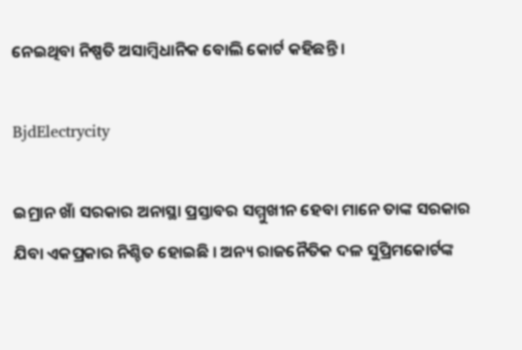ନେଇଥିବା ନିଷ୍ପତି ଅସାମ୍ବିଧାନିକ ବୋଲି କୋର୍ଟ କହିଛନ୍ତି ।

BjdElectrycity

ଇମ୍ରାନ ଖାଁ ସରକାର ଅନାସ୍ଥା ପ୍ରସ୍ତାବର ସମ୍ମୁଖୀନ ହେବା ମାନେ ତାଙ୍କ ସରକାର ଯିବା ଏକପ୍ରକାର ନିଶ୍ଚିତ ହୋଇଛି । ଅନ୍ୟ ରାଜନୈତିକ ଦଳ ସୁପ୍ରିମକୋର୍ଟଙ୍କ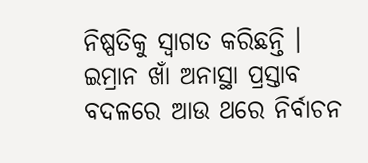ନିଷ୍ପତିକୁ ସ୍ୱାଗତ କରିଛନ୍ତି । ଇମ୍ରାନ ଖାଁ ଅନାସ୍ଥା ପ୍ରସ୍ତାବ ବଦଳରେ ଆଉ ଥରେ ନିର୍ବାଚନ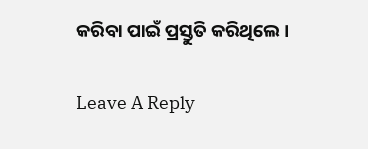କରିବା ପାଇଁ ପ୍ରସ୍ତୁତି କରିଥିଲେ ।

Leave A Reply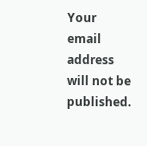Your email address will not be published.